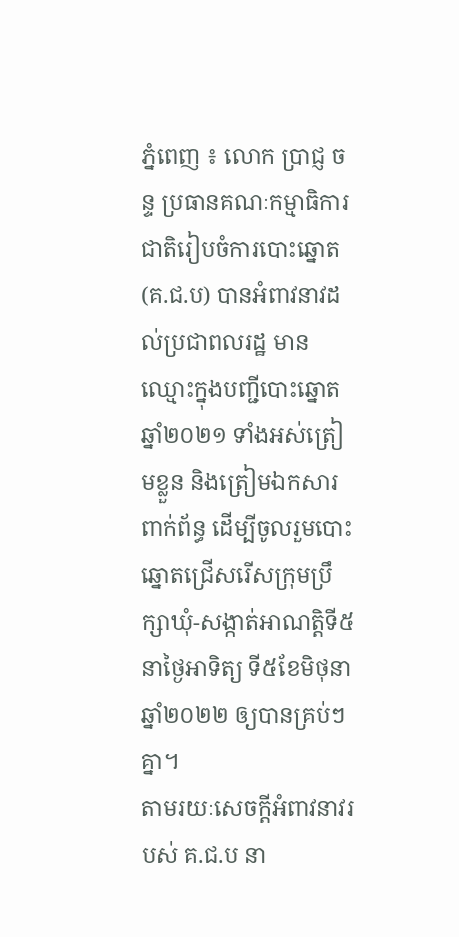ភ្នំពេញ ៖ លោក ប្រាជ្ញ ចន្ទ ប្រធានគណៈកម្មាធិការជាតិរៀបចំការបោះឆ្នោត (គ.ជ.ប) បានអំពាវនាវដល់ប្រជាពលរដ្ឋ មានឈ្មោះក្នុងបញ្ជីបោះឆ្នោតឆ្នាំ២០២១ ទាំងអស់ត្រៀមខ្លួន និងត្រៀមឯកសារពាក់ព័ន្ធ ដើម្បីចូលរួមបោះឆ្នោតជ្រើសរើសក្រុមប្រឹក្សាឃុំ-សង្កាត់អាណត្តិទី៥ នាថ្ងៃអាទិត្យ ទី៥ខែមិថុនា ឆ្នាំ២០២២ ឲ្យបានគ្រប់ៗគ្នា។
តាមរយៈសេចក្ដីអំពាវនាវរបស់ គ.ជ.ប នា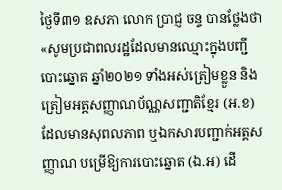ថ្ងៃទី៣១ ឧសភា លោក ប្រាជ្ញ ចន្ទ បានថ្លែងថា «សូមប្រជាពលរដ្ឋដែលមានឈ្មោះក្នុងបញ្ជីបោះឆ្នោត ឆ្នាំ២០២១ ទាំងអស់ត្រៀមខ្លួន និងត្រៀមអត្តសញ្ញាណប័ណ្ណសញ្ជាតិខ្មែរ (អ.ខ) ដែលមានសុពលភាព ឬឯកសារបញ្ជាក់អត្តសញ្ញាណ បម្រើឱ្យការបោះឆ្នោត (ឯ.អ) ដើ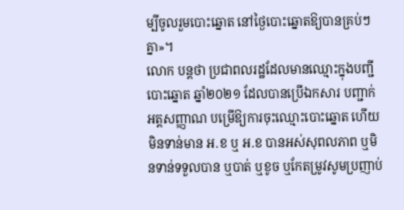ម្បីចូលរួមបោះឆ្នោត នៅថ្ងៃបោះឆ្នោតឱ្យបានគ្រប់ៗគ្នា»។
លោក បន្ដថា ប្រជាពលរដ្ឋដែលមានឈ្មោះក្នុងបញ្ជីបោះឆ្នោត ឆ្នាំ២០២១ ដែលបានប្រើឯកសារ បញ្ជាក់អត្តសញ្ញាណ បម្រើឱ្យការចុះឈ្មោះបោះឆ្នោត ហើយមិនទាន់មាន អ.ខ ឬ អ.ខ បានអស់សុពលភាព ឬមិនទាន់ទទួលបាន ឬបាត់ ឬខូច ឬកែតម្រូវសូមប្រញាប់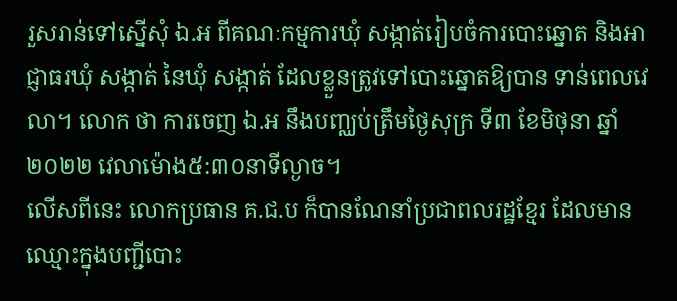រួសរាន់ទៅស្នើសុំ ឯ.អ ពីគណៈកម្មការឃុំ សង្កាត់រៀបចំការបោះឆ្នោត និងអាជ្ញាធរឃុំ សង្កាត់ នៃឃុំ សង្កាត់ ដែលខ្លួនត្រូវទៅបោះឆ្នោតឱ្យបាន ទាន់ពេលវេលា។ លោក ថា ការចេញ ឯ.អ នឹងបញ្ឈប់ត្រឹមថ្ងៃសុក្រ ទី៣ ខែមិថុនា ឆ្នាំ២០២២ វេលាម៉ោង៥:៣០នាទីល្ងាច។
លើសពីនេះ លោកប្រធាន គ.ជ.ប ក៏បានណែនាំប្រជាពលរដ្ឋខ្មែរ ដែលមានឈ្មោះក្នុងបញ្ជីបោះ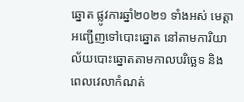ឆ្នោត ផ្លូវការឆ្នាំ២០២១ ទាំងអស់ មេត្តាអញ្ជើញទៅបោះឆ្នោត នៅតាមការិយាល័យបោះឆ្នោតតាមកាលបរិច្ឆេទ និងពេលវេលាកំណត់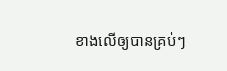ខាងលើឲ្យបានគ្រប់ៗ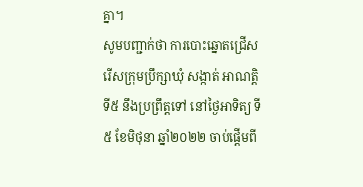គ្នា។
សូមបញ្ជាក់ថា ការបោះឆ្នោតជ្រើសរើសក្រុមប្រឹក្សាឃុំ សង្កាត់ អាណត្តិទី៥ នឹងប្រព្រឹត្តទៅ នៅថ្ងៃអាទិត្យ ទី៥ ខែមិថុនា ឆ្នាំ២០២២ ចាប់ផ្តើមពី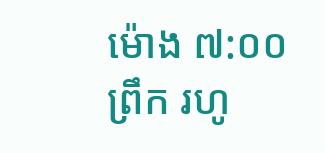ម៉ោង ៧:០០ព្រឹក រហូ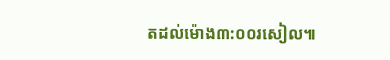តដល់ម៉ោង៣:០០រសៀល៕